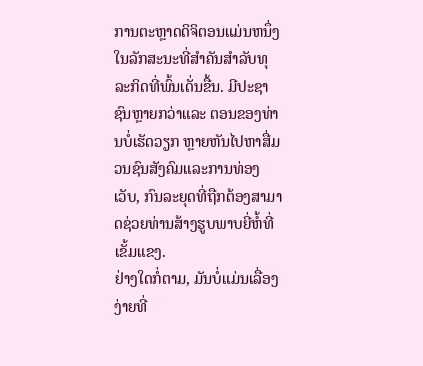ການຕະຫຼາດດິຈິຕອນແມ່ນຫນຶ່ງໃນລັກສະນະທີ່ສໍາຄັນສໍາລັບທຸລະກິດທີ່ພົ້ນເດັ່ນຂື້ນ. ມີປະຊາຊົນຫຼາຍກວ່າແລະ ຕອນຂອງທ່ານບໍ່ເຮັດວຽກ ຫຼາຍຫັນໄປຫາສື່ມວນຊົນສັງຄົມແລະການທ່ອງເວັບ, ກົນລະຍຸດທີ່ຖືກຕ້ອງສາມາດຊ່ວຍທ່ານສ້າງຮູບພາບຍີ່ຫໍ້ທີ່ເຂັ້ມແຂງ.
ຢ່າງໃດກໍ່ຕາມ, ມັນບໍ່ແມ່ນເລື່ອງງ່າຍທີ່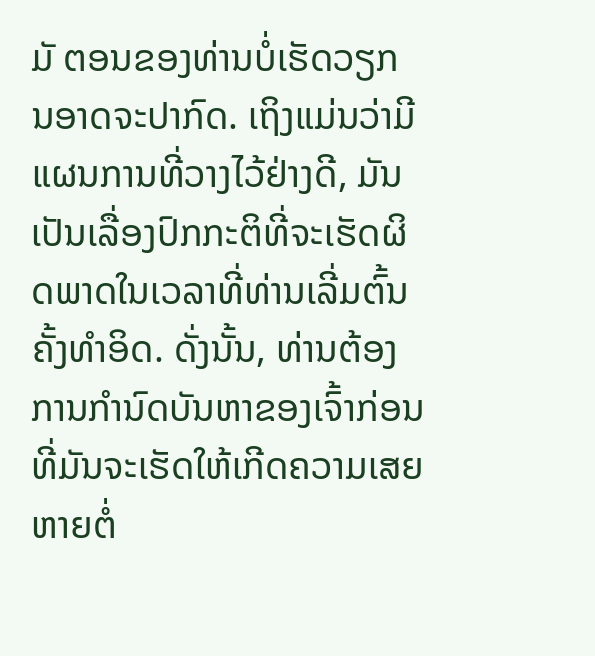ມັ ຕອນຂອງທ່ານບໍ່ເຮັດວຽກ ນອາດຈະປາກົດ. ເຖິງແມ່ນວ່າມີແຜນການທີ່ວາງໄວ້ຢ່າງດີ, ມັນເປັນເລື່ອງປົກກະຕິທີ່ຈະເຮັດຜິດພາດໃນເວລາທີ່ທ່ານເລີ່ມຕົ້ນຄັ້ງທໍາອິດ. ດັ່ງນັ້ນ, ທ່ານຕ້ອງການກໍານົດບັນຫາຂອງເຈົ້າກ່ອນທີ່ມັນຈະເຮັດໃຫ້ເກີດຄວາມເສຍຫາຍຕໍ່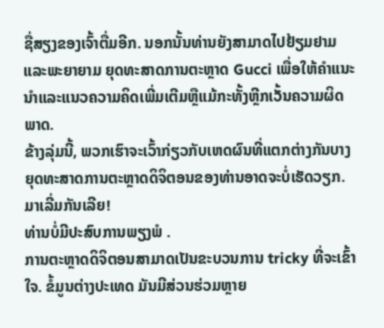ຊື່ສຽງຂອງເຈົ້າຕື່ມອີກ. ນອກນັ້ນທ່ານຍັງສາມາດໄປຢ້ຽມຢາມແລະພະຍາຍາມ ຍຸດທະສາດການຕະຫຼາດ Gucci ເພື່ອໃຫ້ຄໍາແນະນໍາແລະແນວຄວາມຄິດເພີ່ມເຕີມຫຼືແມ້ກະທັ້ງຫຼີກເວັ້ນຄວາມຜິດພາດ.
ຂ້າງລຸ່ມນີ້, ພວກເຮົາຈະເວົ້າກ່ຽວກັບເຫດຜົນທີ່ແຕກຕ່າງກັນບາງຍຸດທະສາດການຕະຫຼາດດິຈິຕອນຂອງທ່ານອາດຈະບໍ່ເຮັດວຽກ.
ມາເລີ່ມກັນເລີຍ!
ທ່ານບໍ່ມີປະສົບການພຽງພໍ .
ການຕະຫຼາດດິຈິຕອນສາມາດເປັນຂະບວນການ tricky ທີ່ຈະເຂົ້າໃຈ. ຂໍ້ມູນຕ່າງປະເທດ ມັນມີສ່ວນຮ່ວມຫຼາຍ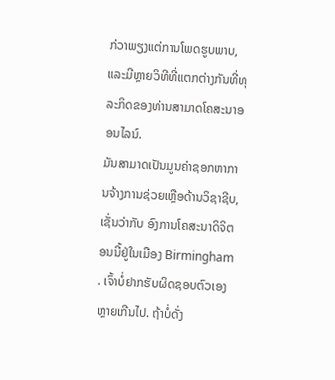ກ່ວາພຽງແຕ່ການໂພດຮູບພາບ, ແລະມີຫຼາຍວິທີທີ່ແຕກຕ່າງກັນທີ່ທຸລະກິດຂອງທ່ານສາມາດໂຄສະນາອອນໄລນ໌.
ມັນສາມາດເປັນມູນຄ່າຊອກຫາການຈ້າງການຊ່ວຍເຫຼືອດ້ານວິຊາຊີບ, ເຊັ່ນວ່າກັບ ອົງການໂຄສະນາດິຈິຕອນນີ້ຢູ່ໃນເມືອງ Birmingham . ເຈົ້າບໍ່ຢາກຮັບຜິດຊອບຕົວເອງຫຼາຍເກີນໄປ. ຖ້າບໍ່ດັ່ງ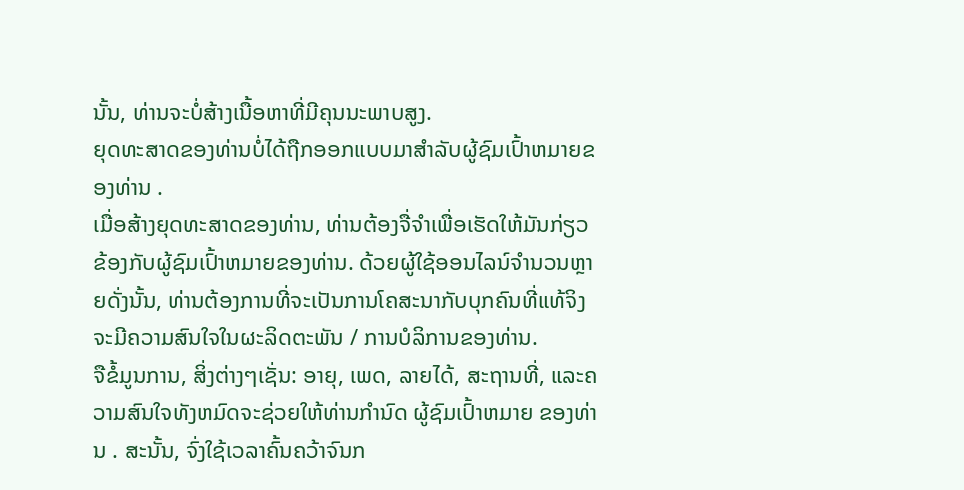ນັ້ນ, ທ່ານຈະບໍ່ສ້າງເນື້ອຫາທີ່ມີຄຸນນະພາບສູງ.
ຍຸດທະສາດຂອງທ່ານບໍ່ໄດ້ຖືກອອກແບບມາສໍາລັບຜູ້ຊົມເປົ້າຫມາຍຂອງທ່ານ .
ເມື່ອສ້າງຍຸດທະສາດຂອງທ່ານ, ທ່ານຕ້ອງຈື່ຈໍາເພື່ອເຮັດໃຫ້ມັນກ່ຽວຂ້ອງກັບຜູ້ຊົມເປົ້າຫມາຍຂອງທ່ານ. ດ້ວຍຜູ້ໃຊ້ອອນໄລນ໌ຈໍານວນຫຼາຍດັ່ງນັ້ນ, ທ່ານຕ້ອງການທີ່ຈະເປັນການໂຄສະນາກັບບຸກຄົນທີ່ແທ້ຈິງຈະມີຄວາມສົນໃຈໃນຜະລິດຕະພັນ / ການບໍລິການຂອງທ່ານ.
ຈືຂໍ້ມູນການ, ສິ່ງຕ່າງໆເຊັ່ນ: ອາຍຸ, ເພດ, ລາຍໄດ້, ສະຖານທີ່, ແລະຄວາມສົນໃຈທັງຫມົດຈະຊ່ວຍໃຫ້ທ່ານກໍານົດ ຜູ້ຊົມເປົ້າຫມາຍ ຂອງທ່ານ . ສະນັ້ນ, ຈົ່ງໃຊ້ເວລາຄົ້ນຄວ້າຈົນກ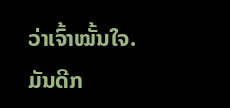ວ່າເຈົ້າໝັ້ນໃຈ. ມັນດີກ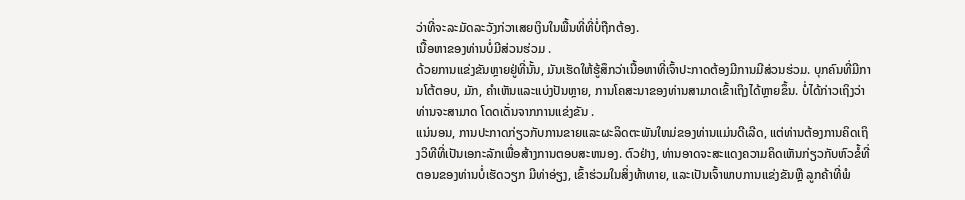ວ່າທີ່ຈະລະມັດລະວັງກ່ວາເສຍເງິນໃນພື້ນທີ່ທີ່ບໍ່ຖືກຕ້ອງ.
ເນື້ອຫາຂອງທ່ານບໍ່ມີສ່ວນຮ່ວມ .
ດ້ວຍການແຂ່ງຂັນຫຼາຍຢູ່ທີ່ນັ້ນ, ມັນເຮັດໃຫ້ຮູ້ສຶກວ່າເນື້ອຫາທີ່ເຈົ້າປະກາດຕ້ອງມີການມີສ່ວນຮ່ວມ. ບຸກຄົນທີ່ມີການໂຕ້ຕອບ, ມັກ, ຄໍາເຫັນແລະແບ່ງປັນຫຼາຍ, ການໂຄສະນາຂອງທ່ານສາມາດເຂົ້າເຖິງໄດ້ຫຼາຍຂຶ້ນ. ບໍ່ໄດ້ກ່າວເຖິງວ່າທ່ານຈະສາມາດ ໂດດເດັ່ນຈາກການແຂ່ງຂັນ .
ແນ່ນອນ, ການປະກາດກ່ຽວກັບການຂາຍແລະຜະລິດຕະພັນໃຫມ່ຂອງທ່ານແມ່ນດີເລີດ, ແຕ່ທ່ານຕ້ອງການຄິດເຖິງວິທີທີ່ເປັນເອກະລັກເພື່ອສ້າງການຕອບສະຫນອງ. ຕົວຢ່າງ, ທ່ານອາດຈະສະແດງຄວາມຄິດເຫັນກ່ຽວກັບຫົວຂໍ້ທີ່ ຕອນຂອງທ່ານບໍ່ເຮັດວຽກ ມີທ່າອ່ຽງ, ເຂົ້າຮ່ວມໃນສິ່ງທ້າທາຍ, ແລະເປັນເຈົ້າພາບການແຂ່ງຂັນຫຼື ລູກຄ້າທີ່ພໍ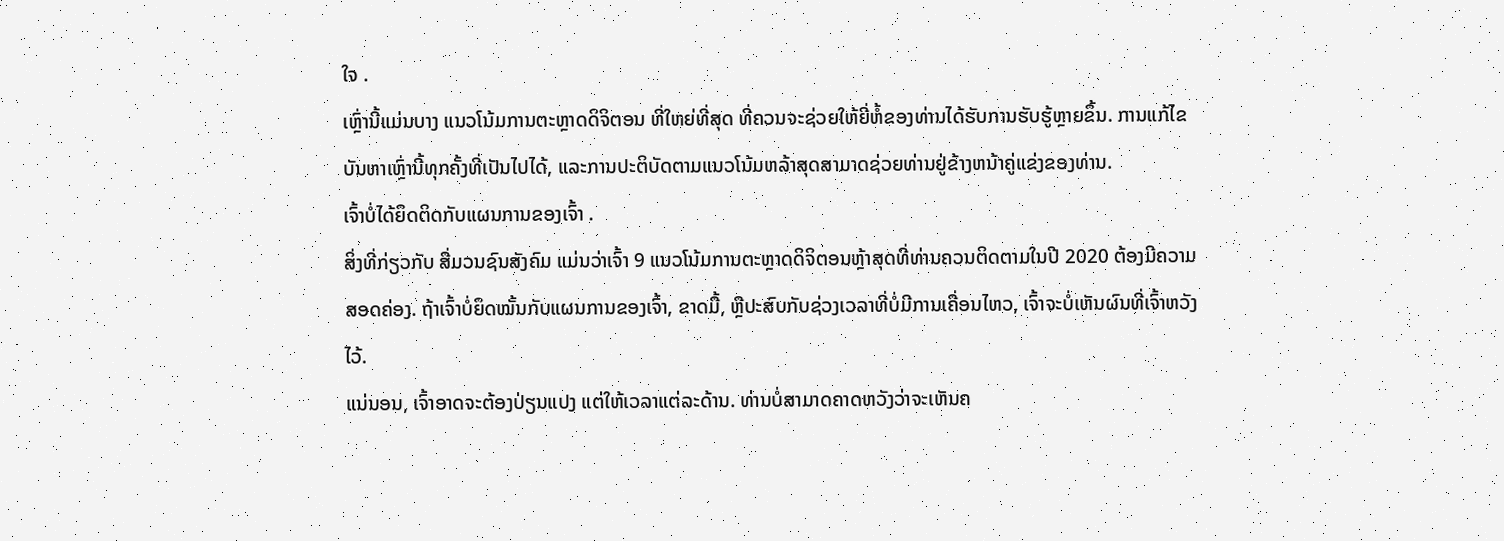ໃຈ .
ເຫຼົ່ານີ້ແມ່ນບາງ ແນວໂນ້ມການຕະຫຼາດດິຈິຕອນ ທີ່ໃຫຍ່ທີ່ສຸດ ທີ່ຄວນຈະຊ່ວຍໃຫ້ຍີ່ຫໍ້ຂອງທ່ານໄດ້ຮັບການຮັບຮູ້ຫຼາຍຂຶ້ນ. ການແກ້ໄຂບັນຫາເຫຼົ່ານີ້ທຸກຄັ້ງທີ່ເປັນໄປໄດ້, ແລະການປະຕິບັດຕາມແນວໂນ້ມຫລ້າສຸດສາມາດຊ່ວຍທ່ານຢູ່ຂ້າງຫນ້າຄູ່ແຂ່ງຂອງທ່ານ.
ເຈົ້າບໍ່ໄດ້ຍຶດຕິດກັບແຜນການຂອງເຈົ້າ .
ສິ່ງທີ່ກ່ຽວກັບ ສື່ມວນຊົນສັງຄົມ ແມ່ນວ່າເຈົ້າ 9 ແນວໂນ້ມການຕະຫຼາດດິຈິຕອນຫຼ້າສຸດທີ່ທ່ານຄວນຕິດຕາມໃນປີ 2020 ຕ້ອງມີຄວາມສອດຄ່ອງ. ຖ້າເຈົ້າບໍ່ຍຶດໝັ້ນກັບແຜນການຂອງເຈົ້າ, ຂາດມື້, ຫຼືປະສົບກັບຊ່ວງເວລາທີ່ບໍ່ມີການເຄື່ອນໄຫວ, ເຈົ້າຈະບໍ່ເຫັນຜົນທີ່ເຈົ້າຫວັງໄວ້.
ແນ່ນອນ, ເຈົ້າອາດຈະຕ້ອງປ່ຽນແປງ ແຕ່ໃຫ້ເວລາແຕ່ລະດ້ານ. ທ່ານບໍ່ສາມາດຄາດຫວັງວ່າຈະເຫັນຄ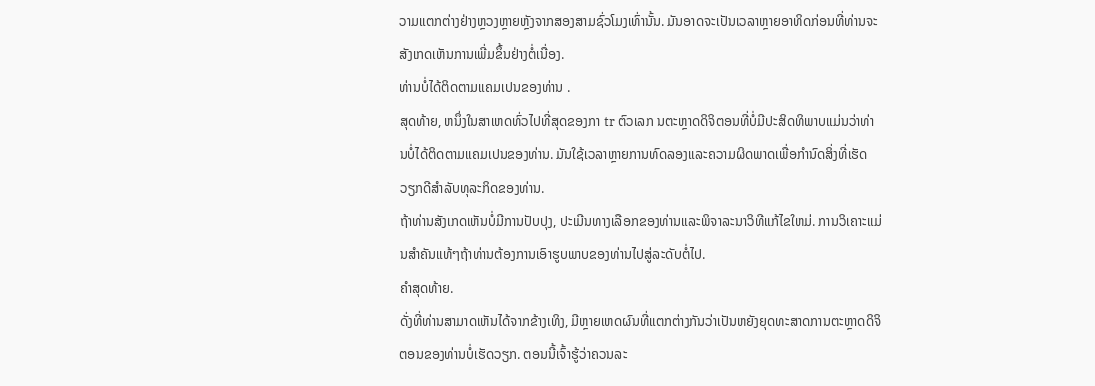ວາມແຕກຕ່າງຢ່າງຫຼວງຫຼາຍຫຼັງຈາກສອງສາມຊົ່ວໂມງເທົ່ານັ້ນ. ມັນອາດຈະເປັນເວລາຫຼາຍອາທິດກ່ອນທີ່ທ່ານຈະສັງເກດເຫັນການເພີ່ມຂຶ້ນຢ່າງຕໍ່ເນື່ອງ.
ທ່ານບໍ່ໄດ້ຕິດຕາມແຄມເປນຂອງທ່ານ .
ສຸດທ້າຍ, ຫນຶ່ງໃນສາເຫດທົ່ວໄປທີ່ສຸດຂອງກາ tr ຕົວເລກ ນຕະຫຼາດດິຈິຕອນທີ່ບໍ່ມີປະສິດທິພາບແມ່ນວ່າທ່ານບໍ່ໄດ້ຕິດຕາມແຄມເປນຂອງທ່ານ. ມັນໃຊ້ເວລາຫຼາຍການທົດລອງແລະຄວາມຜິດພາດເພື່ອກໍານົດສິ່ງທີ່ເຮັດວຽກດີສໍາລັບທຸລະກິດຂອງທ່ານ.
ຖ້າທ່ານສັງເກດເຫັນບໍ່ມີການປັບປຸງ, ປະເມີນທາງເລືອກຂອງທ່ານແລະພິຈາລະນາວິທີແກ້ໄຂໃຫມ່. ການວິເຄາະແມ່ນສໍາຄັນແທ້ໆຖ້າທ່ານຕ້ອງການເອົາຮູບພາບຂອງທ່ານໄປສູ່ລະດັບຕໍ່ໄປ.
ຄໍາສຸດທ້າຍ.
ດັ່ງທີ່ທ່ານສາມາດເຫັນໄດ້ຈາກຂ້າງເທິງ, ມີຫຼາຍເຫດຜົນທີ່ແຕກຕ່າງກັນວ່າເປັນຫຍັງຍຸດທະສາດການຕະຫຼາດດິຈິຕອນຂອງທ່ານບໍ່ເຮັດວຽກ. ຕອນນີ້ເຈົ້າຮູ້ວ່າຄວນລະ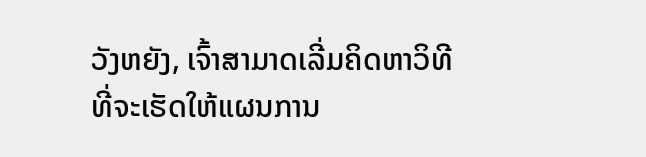ວັງຫຍັງ, ເຈົ້າສາມາດເລີ່ມຄິດຫາວິທີທີ່ຈະເຮັດໃຫ້ແຜນການ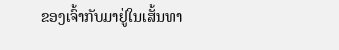ຂອງເຈົ້າກັບມາຢູ່ໃນເສັ້ນທາ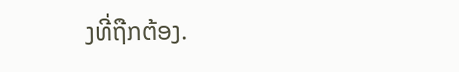ງທີ່ຖືກຕ້ອງ.